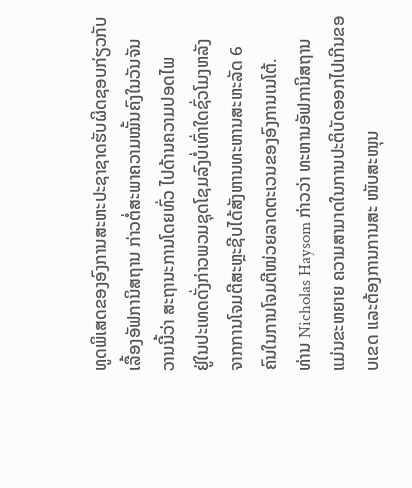ທູດພິເສດຂອງອົງການສະຫະປະຊາຊາດຮັບຜິດຊອບກ່ຽວກັບ
ເລື້ອງອັຟການິສຖານ ກ່າວຕໍ່ສະພາຄວາມໝັ້ນຄົງໃນວັນຈັນ
ວານນີ້ວ່າ ສະຖານະການໂດຍທົ່ວ ໄປດ້ານຄວາມປອດໄພ
ຢູ່ໃນປະເທດດັ່ງກ່າວພວມຊຸດໂຊມລົງບໍ່ເທົ່າໃດຊົ່ວໂມງຫລັງ
ຈາກການໂຈມຕີສະຫຼະຊີບໄດ້ສັງຫານທະຫານສະຫະລັດ 6
ຄົນໃນການໂຈມຕີໜ່ວຍລາດຕະເວນຂອງອົງການເນໂຕ້.
ທ່ານ Nicholas Haysom ກ່າວວ່າ ທະຫານອັຟການິສຖານ
ແມ່ນຂະຫຍາຍ ຄວາມສາມາດໃນການປະຕິບັດອອກໄປເກີນຂອບເຂດ ແລະຕ້ອງການການສະ ໜັບສະໜຸນ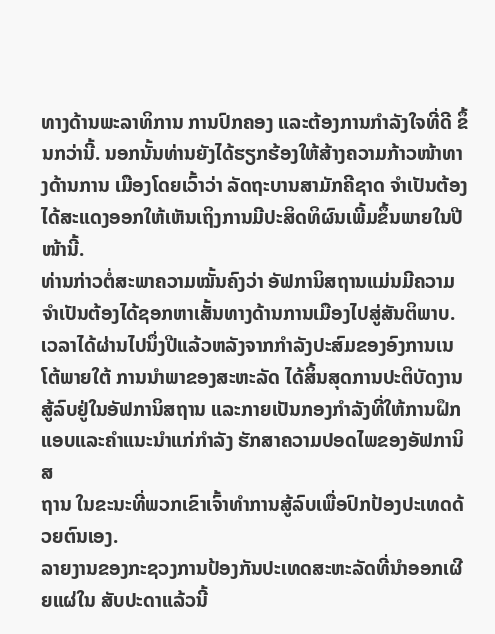ທາງດ້ານພະລາທິການ ການປົກຄອງ ແລະຕ້ອງການກຳລັງໃຈທີ່ດີ ຂຶ້ນກວ່ານີ້. ນອກນັ້ນທ່ານຍັງໄດ້ຮຽກຮ້ອງໃຫ້ສ້າງຄວາມກ້າວໜ້າທາງດ້ານການ ເມືອງໂດຍເວົ້າວ່າ ລັດຖະບານສາມັກຄີຊາດ ຈຳເປັນຕ້ອງໄດ້ສະແດງອອກໃຫ້ເຫັນເຖິງການມີປະສິດທິຜົນເພີ້ມຂຶ້ນພາຍໃນປີໜ້ານີ້.
ທ່ານກ່າວຕໍ່ສະພາຄວາມໝັ້ນຄົງວ່າ ອັຟການິສຖານແມ່ນມີຄວາມຈຳເປັນຕ້ອງໄດ້ຊອກຫາເສັ້ນທາງດ້ານການເມືອງໄປສູ່ສັນຕິພາບ.
ເວລາໄດ້ຜ່ານໄປນຶ່ງປີແລ້ວຫລັງຈາກກຳລັງປະສົມຂອງອົງການເນໂຕ້ພາຍໃຕ້ ການນຳພາຂອງສະຫະລັດ ໄດ້ສິ້ນສຸດການປະຕິບັດງານສູ້ລົບຢູ່ໃນອັຟການິສຖານ ແລະກາຍເປັນກອງກຳລັງທີ່ໃຫ້ການຝຶກແອບແລະຄຳແນະນຳແກ່ກຳລັງ ຮັກສາຄວາມປອດໄພຂອງອັຟການິສ
ຖານ ໃນຂະນະທີ່ພວກເຂົາເຈົ້າທຳການສູ້ລົບເພື່ອປົກປ້ອງປະເທດດ້ວຍຕົນເອງ.
ລາຍງານຂອງກະຊວງການປ້ອງກັນປະເທດສະຫະລັດທີ່ນຳອອກເຜີຍແຜ່ໃນ ສັບປະດາແລ້ວນີ້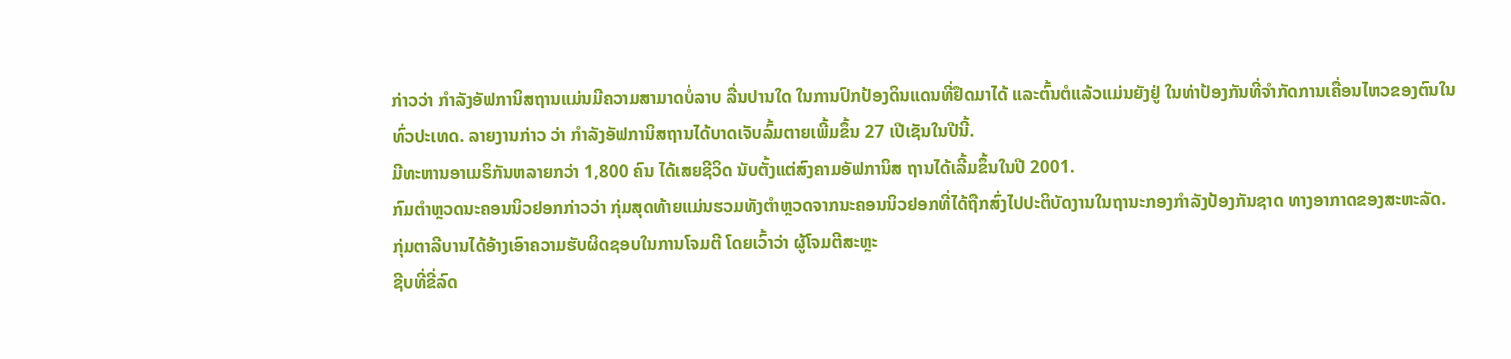ກ່າວວ່າ ກຳລັງອັຟການິສຖານແມ່ນມີຄວາມສາມາດບໍ່ລາບ ລື່ນປານໃດ ໃນການປົກປ້ອງດິນແດນທີ່ຢຶດມາໄດ້ ແລະຕົ້ນຕໍແລ້ວແມ່ນຍັງຢູ່ ໃນທ່າປ້ອງກັນທີ່ຈຳກັດການເຄື່ອນໄຫວຂອງຕົນໃນທົ່ວປະເທດ. ລາຍງານກ່າວ ວ່າ ກຳລັງອັຟການິສຖານໄດ້ບາດເຈັບລົ້ມຕາຍເພີ້ມຂຶ້ນ 27 ເປີເຊັນໃນປີນີ້.
ມີທະຫານອາເມຣິກັນຫລາຍກວ່າ 1,800 ຄົນ ໄດ້ເສຍຊີວິດ ນັບຕັ້ງແຕ່ສົງຄາມອັຟການິສ ຖານໄດ້ເລີ້ມຂຶ້ນໃນປີ 2001.
ກົມຕຳຫຼວດນະຄອນນິວຢອກກ່າວວ່າ ກຸ່ມສຸດທ້າຍແມ່ນຮວມທັງຕຳຫຼວດຈາກນະຄອນນິວຢອກທີ່ໄດ້ຖືກສົ່ງໄປປະຕິບັດງານໃນຖານະກອງກຳລັງປ້ອງກັນຊາດ ທາງອາກາດຂອງສະຫະລັດ.
ກຸ່ມຕາລີບານໄດ້ອ້າງເອົາຄວາມຮັບຜິດຊອບໃນການໂຈມຕີ ໂດຍເວົ້າວ່າ ຜູ້ໂຈມຕີສະຫຼະ
ຊີບທີ່ຂີ່ລົດ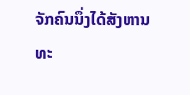ຈັກຄົນນຶ່ງໄດ້ສັງຫານທະ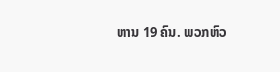ຫານ 19 ຄົນ. ພວກຫົວ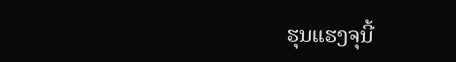ຮຸນແຮງຈຸນີ້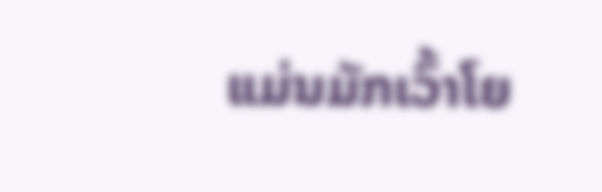ແມ່ນມັກເວົ້າໂຍ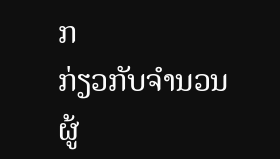ກ
ກ່ຽວກັບຈຳນວນຜູ້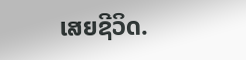ເສຍຊີວິດ.